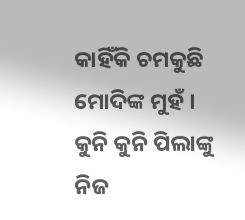କାହିଁକି ଚମକୁଛି ମୋଦିଙ୍କ ମୁହଁ । କୁନି କୁନି ପିଲାଙ୍କୁ ନିଜ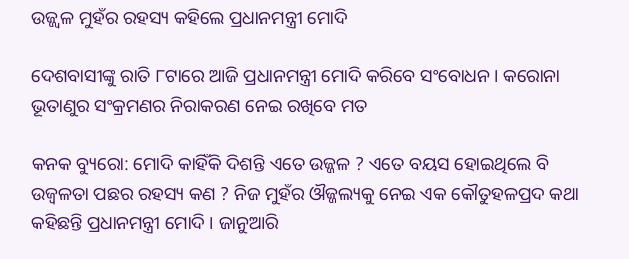ଉଜ୍ଜ୍ୱଳ ମୁହଁର ରହସ୍ୟ କହିଲେ ପ୍ରଧାନମନ୍ତ୍ରୀ ମୋଦି

ଦେଶବାସୀଙ୍କୁ ରାତି ୮ଟାରେ ଆଜି ପ୍ରଧାନମନ୍ତ୍ରୀ ମୋଦି କରିବେ ସଂବୋଧନ । କରୋନା ଭୂତାଣୁର ସଂକ୍ରମଣର ନିରାକରଣ ନେଇ ରଖିବେ ମତ

କନକ ବ୍ୟୁରୋ: ମୋଦି କାହିଁକି ଦିଶନ୍ତି ଏତେ ଉଜ୍ଜଳ ? ଏତେ ବୟସ ହୋଇଥିଲେ ବି ଉଜ୍ୱଳତା ପଛର ରହସ୍ୟ କଣ ? ନିଜ ମୁହଁର ଔଜ୍ଜଲ୍ୟକୁ ନେଇ ଏକ କୌତୁହଳପ୍ରଦ କଥା କହିଛନ୍ତି ପ୍ରଧାନମନ୍ତ୍ରୀ ମୋଦି । ଜାନୁଆରି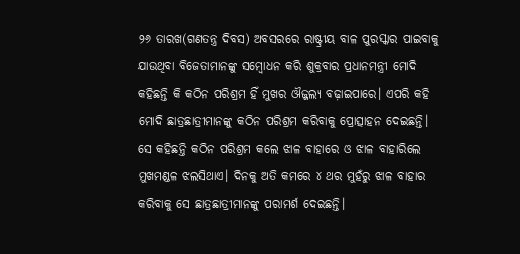୨୬ ତାରଖ(ଗଣତନ୍ତ୍ର ଦିବସ) ଅବସରରେ ରାଷ୍ଟ୍ରୀୟ ବାଳ ପୁରସ୍କାର ପାଇବାକୁ ଯାଉଥିବା ବିଜେତାମାନଙ୍କୁ ସମ୍ବୋଧନ କରି ଶୁକ୍ରବାର ପ୍ରଧାନମନ୍ତ୍ରୀ ମୋଦି କହିଛନ୍ତି କି କଠିନ ପରିଶ୍ରମ ହିଁ ମୁଖର ଔଜ୍ଜଲ୍ୟ ବଢ଼ାଇପାରେ। ଏପରି କହି ମୋଦି ଛାତ୍ରଛାତ୍ରୀମାନଙ୍କୁ କଠିନ ପରିଶ୍ରମ କରିବାକୁ ପ୍ରୋତ୍ସାହନ ଦେଇଛନ୍ତି। ସେ କହିଛନ୍ତି କଠିନ ପରିଶ୍ରମ କଲେ ଝାଳ ବାହାରେ ଓ ଝାଳ ବାହାରିଲେ ମୁଖମଣ୍ଡଳ ଝଲସିଥାଏ। ଦିନକୁ ଅତି କମରେ ୪ ଥର ମୁହଁରୁ ଝାଳ ବାହାର କରିବାକୁ ସେ ଛାତ୍ରଛାତ୍ରୀମାନଙ୍କୁ ପରାମର୍ଶ ଦେଇଛନ୍ତି।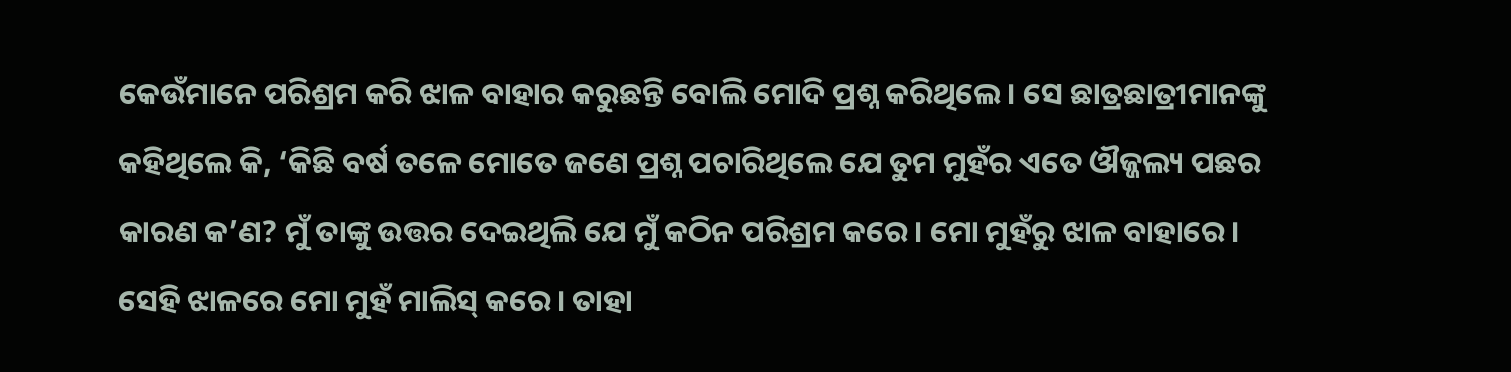କେଉଁମାନେ ପରିଶ୍ରମ କରି ଝାଳ ବାହାର କରୁଛନ୍ତି ବୋଲି ମୋଦି ପ୍ରଶ୍ନ କରିଥିଲେ। ସେ ଛାତ୍ରଛାତ୍ରୀମାନଙ୍କୁ କହିଥିଲେ କି, ‘କିଛି ବର୍ଷ ତଳେ ମୋତେ ଜଣେ ପ୍ରଶ୍ନ ପଚାରିଥିଲେ ଯେ ତୁମ ମୁହଁର ଏତେ ଔଜ୍ଜଲ୍ୟ ପଛର କାରଣ କ’ଣ? ମୁଁ ତାଙ୍କୁ ଉତ୍ତର ଦେଇଥିଲି ଯେ ମୁଁ କଠିନ ପରିଶ୍ରମ କରେ। ମୋ ମୁହଁରୁ ଝାଳ ବାହାରେ। ସେହି ଝାଳରେ ମୋ ମୁହଁ ମାଲିସ୍ କରେ। ତାହା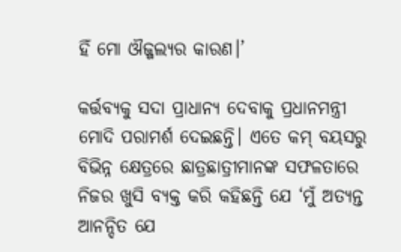ହିଁ ମୋ ଔଜ୍ଜଲ୍ୟର କାରଣ।’

କର୍ତ୍ତବ୍ୟକୁ ସଦା ପ୍ରାଧାନ୍ୟ ଦେବାକୁ ପ୍ରଧାନମନ୍ତ୍ରୀ ମୋଦି ପରାମର୍ଶ ଦେଇଛନ୍ତି। ଏତେ କମ୍ ବୟସରୁ ବିଭିନ୍ନ କ୍ଷେତ୍ରରେ ଛାତ୍ରଛାତ୍ରୀମାନଙ୍କ ସଫଳତାରେ ନିଜର ଖୁସି ବ୍ୟକ୍ତ କରି କହିଛନ୍ତି ଯେ ‘ମୁଁ ଅତ୍ୟନ୍ତ ଆନନ୍ଦିତ ଯେ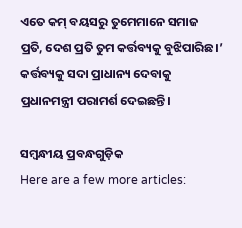ଏତେ କମ୍ ବୟସରୁ ତୁମେମାନେ ସମାଜ ପ୍ରତି, ଦେଶ ପ୍ରତି ତୁମ କର୍ତ୍ତବ୍ୟକୁ ବୁଝିପାରିଛ।’ କର୍ତ୍ତବ୍ୟକୁ ସଦା ପ୍ରାଧାନ୍ୟ ଦେବାକୁ ପ୍ରଧାନମନ୍ତ୍ରୀ ପରାମର୍ଶ ଦେଇଛନ୍ତି।

ସମ୍ବନ୍ଧୀୟ ପ୍ରବନ୍ଧଗୁଡ଼ିକ
Here are a few more articles: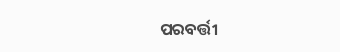ପରବର୍ତ୍ତୀ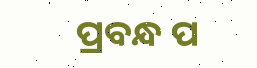ପ୍ରବନ୍ଧ ପ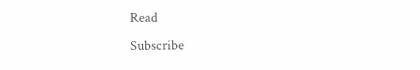Read
Subscribe